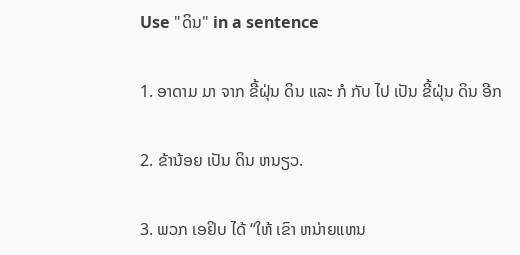Use "ດິນ" in a sentence

1. ອາດາມ ມາ ຈາກ ຂີ້ຝຸ່ນ ດິນ ແລະ ກໍ ກັບ ໄປ ເປັນ ຂີ້ຝຸ່ນ ດິນ ອີກ

2. ຂ້ານ້ອຍ ເປັນ ດິນ ຫນຽວ.

3. ພວກ ເອຢິບ ໄດ້ “ໃຫ້ ເຂົາ ຫນ່າຍແຫນ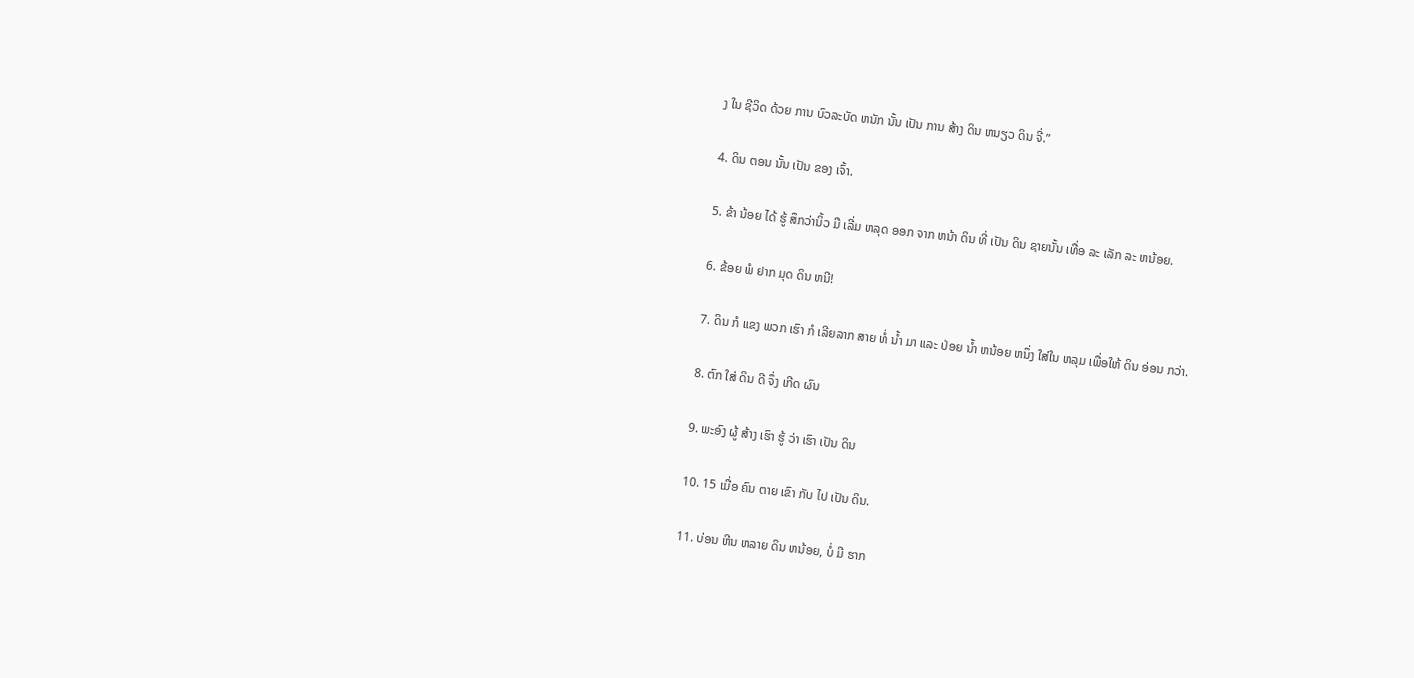ງ ໃນ ຊີວິດ ດ້ວຍ ການ ບົວລະບັດ ຫນັກ ນັ້ນ ເປັນ ການ ສ້າງ ດິນ ຫນຽວ ດິນ ຈີ່.”

4. ດິນ ຕອນ ນັ້ນ ເປັນ ຂອງ ເຈົ້າ.

5. ຂ້າ ນ້ອຍ ໄດ້ ຮູ້ ສຶກວ່ານິ້ວ ມື ເລີ່ມ ຫລຸດ ອອກ ຈາກ ຫນ້າ ດິນ ທີ່ ເປັນ ດິນ ຊາຍນັ້ນ ເທື່ອ ລະ ເລັກ ລະ ຫນ້ອຍ.

6. ຂ້ອຍ ພໍ ຢາກ ມຸດ ດິນ ຫນີ!

7. ດິນ ກໍ ແຂງ ພວກ ເຮົາ ກໍ ເລີຍລາກ ສາຍ ທໍ່ ນ້ຳ ມາ ແລະ ປ່ອຍ ນ້ຳ ຫນ້ອຍ ຫນຶ່ງ ໃສ່ໃນ ຫລຸມ ເພື່ອໃຫ້ ດິນ ອ່ອນ ກວ່າ.

8. ຕົກ ໃສ່ ດິນ ດີ ຈຶ່ງ ເກີດ ຜົນ

9. ພະອົງ ຜູ້ ສ້າງ ເຮົາ ຮູ້ ວ່າ ເຮົາ ເປັນ ດິນ

10. 15 ເມື່ອ ຄົນ ຕາຍ ເຂົາ ກັບ ໄປ ເປັນ ດິນ.

11. ບ່ອນ ຫີນ ຫລາຍ ດິນ ຫນ້ອຍ, ບໍ່ ມີ ຮາກ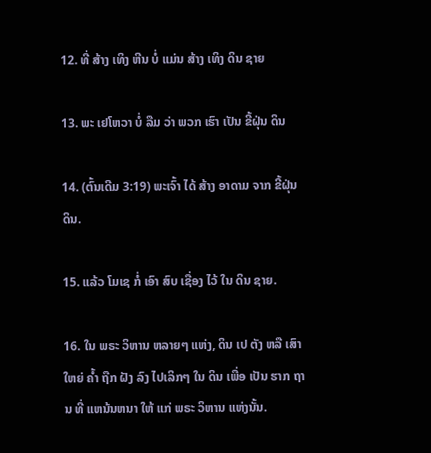12. ທີ່ ສ້າງ ເທິງ ຫີນ ບໍ່ ແມ່ນ ສ້າງ ເທິງ ດິນ ຊາຍ

13. ພະ ເຢໂຫວາ ບໍ່ ລືມ ວ່າ ພວກ ເຮົາ ເປັນ ຂີ້ຝຸ່ນ ດິນ

14. (ຕົ້ນເດີມ 3:19) ພະເຈົ້າ ໄດ້ ສ້າງ ອາດາມ ຈາກ ຂີ້ຝຸ່ນ ດິນ.

15. ແລ້ວ ໂມເຊ ກໍ່ ເອົາ ສົບ ເຊື່ອງ ໄວ້ ໃນ ດິນ ຊາຍ.

16. ໃນ ພຣະ ວິຫານ ຫລາຍໆ ແຫ່ງ, ດິນ ເປ ຕັງ ຫລື ເສົາ ໃຫຍ່ ຄ້ຳ ຖືກ ຝັງ ລົງ ໄປເລິກໆ ໃນ ດິນ ເພື່ອ ເປັນ ຮາກ ຖານ ທີ່ ແຫນ້ນຫນາ ໃຫ້ ແກ່ ພຣະ ວິຫານ ແຫ່ງນັ້ນ.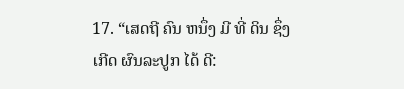17. “ເສດຖີ ຄົນ ຫນຶ່ງ ມີ ທີ່ ດິນ ຊຶ່ງ ເກີດ ຜົນລະປູກ ໄດ້ ດີ: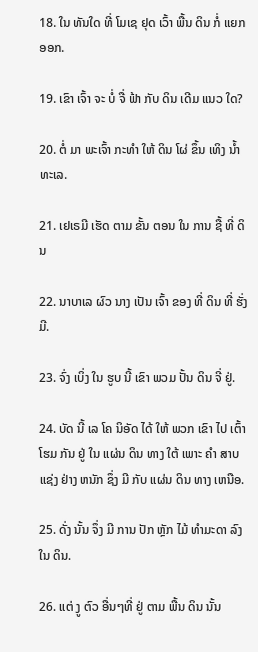18. ໃນ ທັນໃດ ທີ່ ໂມເຊ ຢຸດ ເວົ້າ ພື້ນ ດິນ ກໍ່ ແຍກ ອອກ.

19. ເຂົາ ເຈົ້າ ຈະ ບໍ່ ຈື່ ຟ້າ ກັບ ດິນ ເດີມ ແນວ ໃດ?

20. ຕໍ່ ມາ ພະເຈົ້າ ກະທໍາ ໃຫ້ ດິນ ໂຜ່ ຂຶ້ນ ເທິງ ນໍ້າ ທະເລ.

21. ເຢເຣມີ ເຮັດ ຕາມ ຂັ້ນ ຕອນ ໃນ ການ ຊື້ ທີ່ ດິນ

22. ນາບາເລ ຜົວ ນາງ ເປັນ ເຈົ້າ ຂອງ ທີ່ ດິນ ທີ່ ຮັ່ງມີ.

23. ຈົ່ງ ເບິ່ງ ໃນ ຮູບ ນີ້ ເຂົາ ພວມ ປັ້ນ ດິນ ຈີ່ ຢູ່.

24. ບັດ ນີ້ ເລ ໂຄ ນິອັດ ໄດ້ ໃຫ້ ພວກ ເຂົາ ໄປ ເຕົ້າ ໂຮມ ກັນ ຢູ່ ໃນ ແຜ່ນ ດິນ ທາງ ໃຕ້ ເພາະ ຄໍາ ສາບ ແຊ່ງ ຢ່າງ ຫນັກ ຊຶ່ງ ມີ ກັບ ແຜ່ນ ດິນ ທາງ ເຫນືອ.

25. ດັ່ງ ນັ້ນ ຈຶ່ງ ມີ ການ ປັກ ຫຼັກ ໄມ້ ທໍາມະດາ ລົງ ໃນ ດິນ.

26. ແຕ່ ງູ ຕົວ ອື່ນໆທີ່ ຢູ່ ຕາມ ພື້ນ ດິນ ນັ້ນ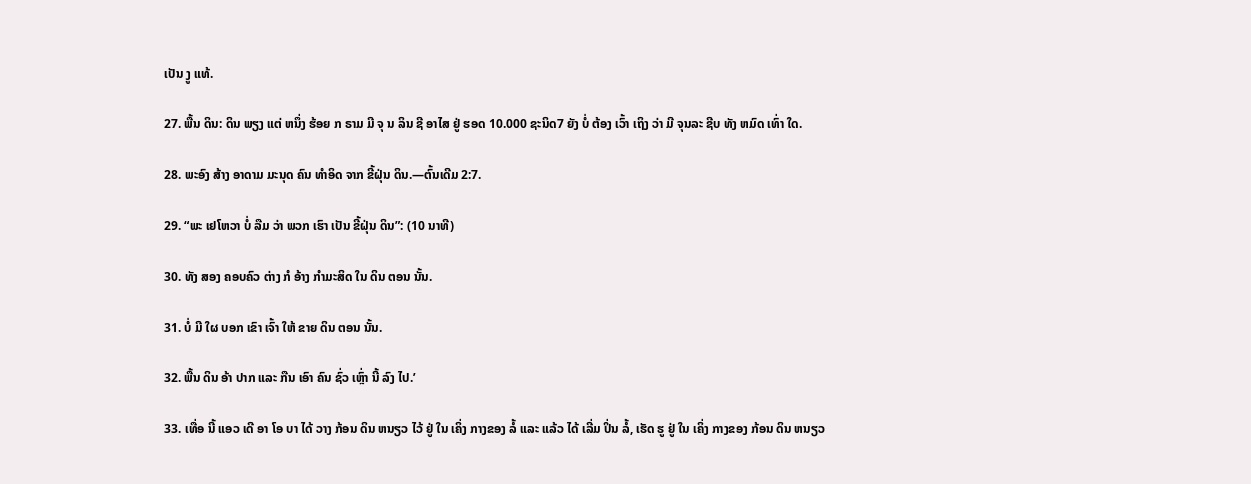ເປັນ ງູ ແທ້.

27. ພື້ນ ດິນ: ດິນ ພຽງ ແຕ່ ຫນຶ່ງ ຮ້ອຍ ກ ຣາມ ມີ ຈຸ ນ ລິນ ຊີ ອາໄສ ຢູ່ ຮອດ 10.000 ຊະນິດ7 ຍັງ ບໍ່ ຕ້ອງ ເວົ້າ ເຖິງ ວ່າ ມີ ຈຸນລະ ຊີບ ທັງ ຫມົດ ເທົ່າ ໃດ.

28. ພະອົງ ສ້າງ ອາດາມ ມະນຸດ ຄົນ ທໍາອິດ ຈາກ ຂີ້ຝຸ່ນ ດິນ.—ຕົ້ນເດີມ 2:7.

29. “ພະ ເຢໂຫວາ ບໍ່ ລືມ ວ່າ ພວກ ເຮົາ ເປັນ ຂີ້ຝຸ່ນ ດິນ”: (10 ນາທີ)

30. ທັງ ສອງ ຄອບຄົວ ຕ່າງ ກໍ ອ້າງ ກໍາມະສິດ ໃນ ດິນ ຕອນ ນັ້ນ.

31. ບໍ່ ມີ ໃຜ ບອກ ເຂົາ ເຈົ້າ ໃຫ້ ຂາຍ ດິນ ຕອນ ນັ້ນ.

32. ພື້ນ ດິນ ອ້າ ປາກ ແລະ ກືນ ເອົາ ຄົນ ຊົ່ວ ເຫຼົ່າ ນີ້ ລົງ ໄປ.’

33. ເທື່ອ ນີ້ ແອວ ເດີ ອາ ໂອ ບາ ໄດ້ ວາງ ກ້ອນ ດິນ ຫນຽວ ໄວ້ ຢູ່ ໃນ ເຄິ່ງ ກາງຂອງ ລໍ້ ແລະ ແລ້ວ ໄດ້ ເລີ່ມ ປິ່ນ ລໍ້, ເຮັດ ຮູ ຢູ່ ໃນ ເຄິ່ງ ກາງຂອງ ກ້ອນ ດິນ ຫນຽວ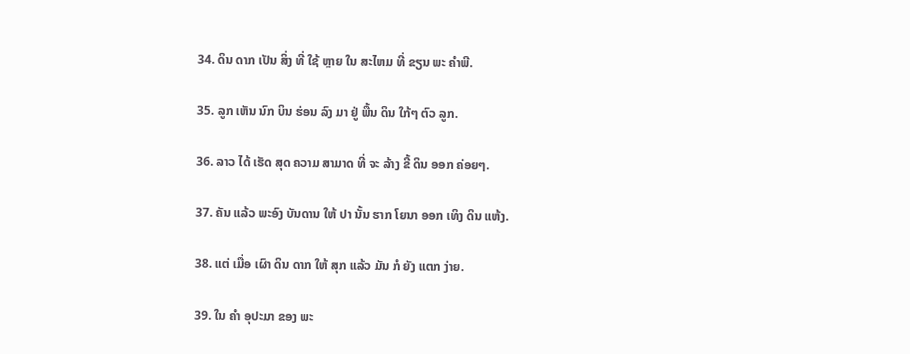34. ດິນ ດາກ ເປັນ ສິ່ງ ທີ່ ໃຊ້ ຫຼາຍ ໃນ ສະໄຫມ ທີ່ ຂຽນ ພະ ຄໍາພີ.

35. ລູກ ເຫັນ ນົກ ບິນ ຮ່ອນ ລົງ ມາ ຢູ່ ພື້ນ ດິນ ໃກ້ໆ ຕົວ ລູກ.

36. ລາວ ໄດ້ ເຮັດ ສຸດ ຄວາມ ສາມາດ ທີ່ ຈະ ລ້າງ ຂີ້ ດິນ ອອກ ຄ່ອຍໆ.

37. ຄັນ ແລ້ວ ພະອົງ ບັນດານ ໃຫ້ ປາ ນັ້ນ ຮາກ ໂຍນາ ອອກ ເທິງ ດິນ ແຫ້ງ.

38. ແຕ່ ເມື່ອ ເຜົາ ດິນ ດາກ ໃຫ້ ສຸກ ແລ້ວ ມັນ ກໍ ຍັງ ແຕກ ງ່າຍ.

39. ໃນ ຄໍາ ອຸປະມາ ຂອງ ພະ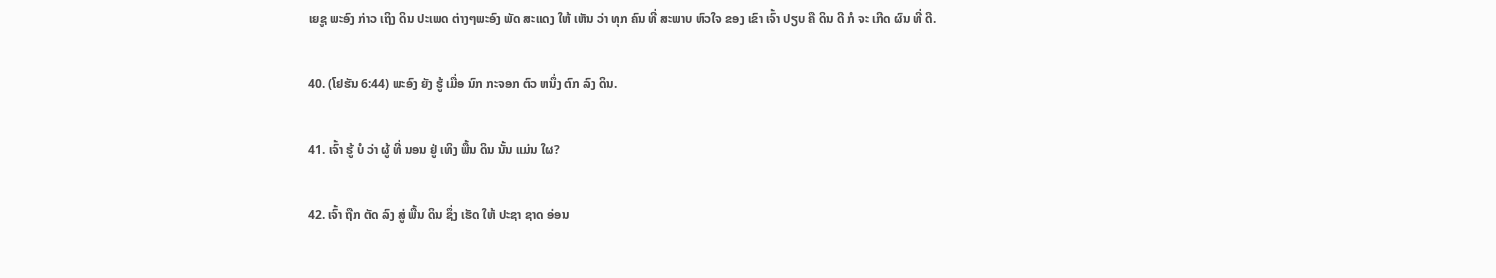ເຍຊູ ພະອົງ ກ່າວ ເຖິງ ດິນ ປະເພດ ຕ່າງໆພະອົງ ພັດ ສະແດງ ໃຫ້ ເຫັນ ວ່າ ທຸກ ຄົນ ທີ່ ສະພາບ ຫົວໃຈ ຂອງ ເຂົາ ເຈົ້າ ປຽບ ຄື ດິນ ດີ ກໍ ຈະ ເກີດ ຜົນ ທີ່ ດີ.

40. (ໂຢຮັນ 6:44) ພະອົງ ຍັງ ຮູ້ ເມື່ອ ນົກ ກະຈອກ ຕົວ ຫນຶ່ງ ຕົກ ລົງ ດິນ.

41. ເຈົ້າ ຮູ້ ບໍ ວ່າ ຜູ້ ທີ່ ນອນ ຢູ່ ເທິງ ພື້ນ ດິນ ນັ້ນ ແມ່ນ ໃຜ?

42. ເຈົ້າ ຖືກ ຕັດ ລົງ ສູ່ ພື້ນ ດິນ ຊຶ່ງ ເຮັດ ໃຫ້ ປະຊາ ຊາດ ອ່ອນ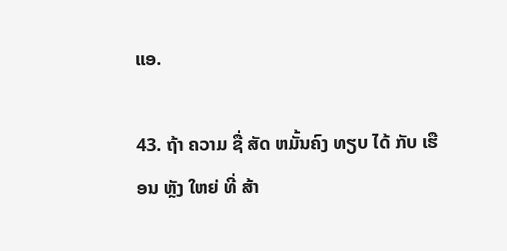ແອ.

43. ຖ້າ ຄວາມ ຊື່ ສັດ ຫມັ້ນຄົງ ທຽບ ໄດ້ ກັບ ເຮືອນ ຫຼັງ ໃຫຍ່ ທີ່ ສ້າ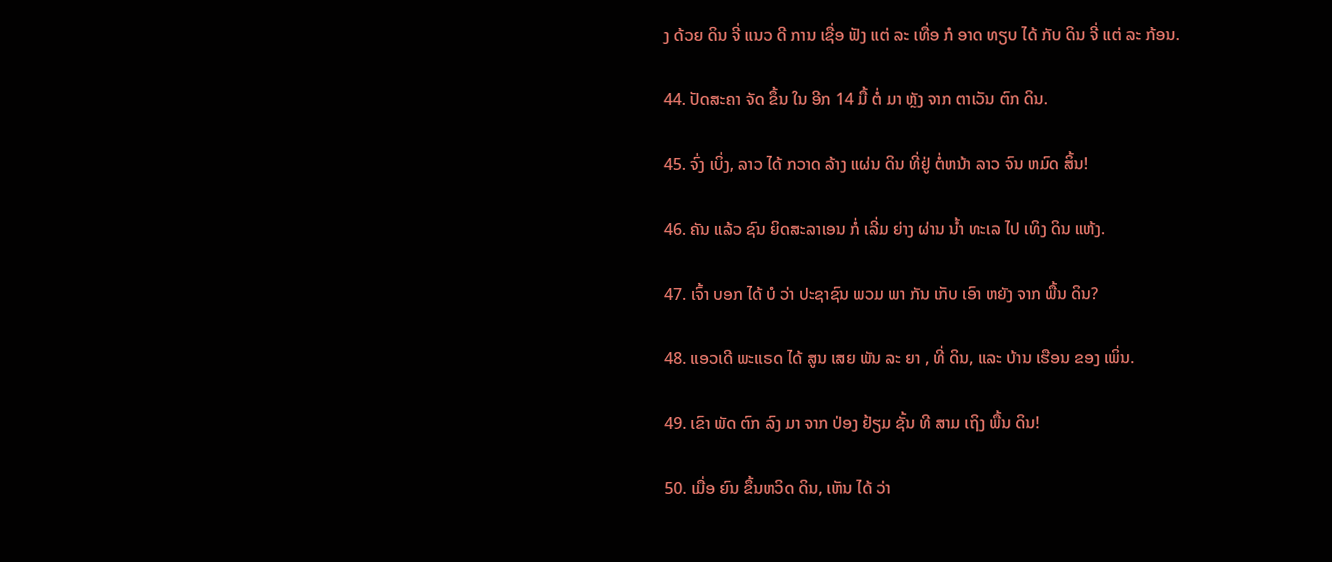ງ ດ້ວຍ ດິນ ຈີ່ ແນວ ດີ ການ ເຊື່ອ ຟັງ ແຕ່ ລະ ເທື່ອ ກໍ ອາດ ທຽບ ໄດ້ ກັບ ດິນ ຈີ່ ແຕ່ ລະ ກ້ອນ.

44. ປັດສະຄາ ຈັດ ຂຶ້ນ ໃນ ອີກ 14 ມື້ ຕໍ່ ມາ ຫຼັງ ຈາກ ຕາເວັນ ຕົກ ດິນ.

45. ຈົ່ງ ເບິ່ງ, ລາວ ໄດ້ ກວາດ ລ້າງ ແຜ່ນ ດິນ ທີ່ຢູ່ ຕໍ່ຫນ້າ ລາວ ຈົນ ຫມົດ ສິ້ນ!

46. ຄັນ ແລ້ວ ຊົນ ຍິດສະລາເອນ ກໍ່ ເລີ່ມ ຍ່າງ ຜ່ານ ນໍ້າ ທະເລ ໄປ ເທິງ ດິນ ແຫ້ງ.

47. ເຈົ້າ ບອກ ໄດ້ ບໍ ວ່າ ປະຊາຊົນ ພວມ ພາ ກັນ ເກັບ ເອົາ ຫຍັງ ຈາກ ພື້ນ ດິນ?

48. ແອວເດີ ພະແຣດ ໄດ້ ສູນ ເສຍ ພັນ ລະ ຍາ , ທີ່ ດິນ, ແລະ ບ້ານ ເຮືອນ ຂອງ ເພິ່ນ.

49. ເຂົາ ພັດ ຕົກ ລົງ ມາ ຈາກ ປ່ອງ ຢ້ຽມ ຊັ້ນ ທີ ສາມ ເຖິງ ພື້ນ ດິນ!

50. ເມື່ອ ຍົນ ຂຶ້ນຫວິດ ດິນ, ເຫັນ ໄດ້ ວ່າ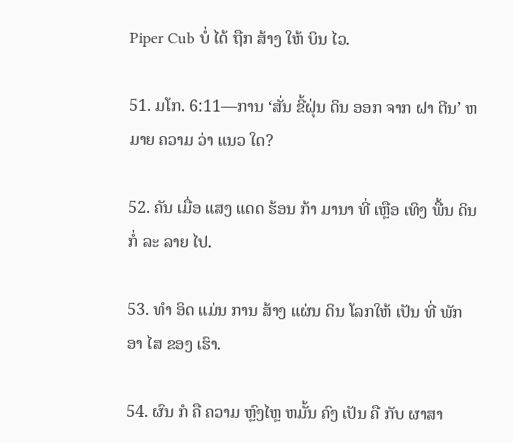Piper Cub ບໍ່ ໄດ້ ຖືກ ສ້າງ ໃຫ້ ບິນ ໄວ.

51. ມໂກ. 6:11—ການ ‘ສັ່ນ ຂີ້ຝຸ່ນ ດິນ ອອກ ຈາກ ຝາ ຕີນ’ ຫມາຍ ຄວາມ ວ່າ ແນວ ໃດ?

52. ຄັນ ເມື່ອ ແສງ ແດດ ຮ້ອນ ກ້າ ມານາ ທີ່ ເຫຼືອ ເທິງ ພື້ນ ດິນ ກໍ່ ລະ ລາຍ ໄປ.

53. ທໍາ ອິດ ແມ່ນ ການ ສ້າງ ແຜ່ນ ດິນ ໂລກໃຫ້ ເປັນ ທີ່ ພັກ ອາ ໄສ ຂອງ ເຮົາ.

54. ຜົນ ກໍ ຄື ຄວາມ ຫຼົງໄຫຼ ຫມັ້ນ ຄົງ ເປັນ ຄື ກັບ ຜາສາ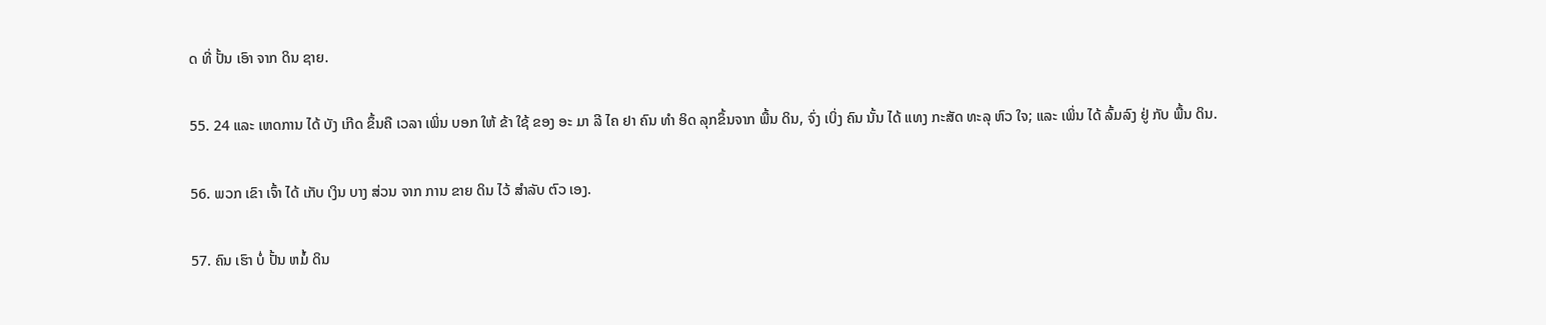ດ ທີ່ ປັ້ນ ເອົາ ຈາກ ດິນ ຊາຍ.

55. 24 ແລະ ເຫດການ ໄດ້ ບັງ ເກີດ ຂຶ້ນຄື ເວລາ ເພິ່ນ ບອກ ໃຫ້ ຂ້າ ໃຊ້ ຂອງ ອະ ມາ ລີ ໄຄ ຢາ ຄົນ ທໍາ ອິດ ລຸກຂຶ້ນຈາກ ພື້ນ ດິນ, ຈົ່ງ ເບິ່ງ ຄົນ ນັ້ນ ໄດ້ ແທງ ກະສັດ ທະລຸ ຫົວ ໃຈ; ແລະ ເພິ່ນ ໄດ້ ລົ້ມລົງ ຢູ່ ກັບ ພື້ນ ດິນ.

56. ພວກ ເຂົາ ເຈົ້າ ໄດ້ ເກັບ ເງິນ ບາງ ສ່ວນ ຈາກ ການ ຂາຍ ດິນ ໄວ້ ສໍາລັບ ຕົວ ເອງ.

57. ຄົນ ເຮົາ ບໍ່ ປັ້ນ ຫມໍ້ ດິນ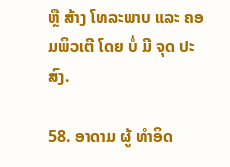ຫຼື ສ້າງ ໂທລະພາບ ແລະ ຄອມພິວເຕີ ໂດຍ ບໍ່ ມີ ຈຸດ ປະສົງ.

58. ອາດາມ ຜູ້ ທໍາອິດ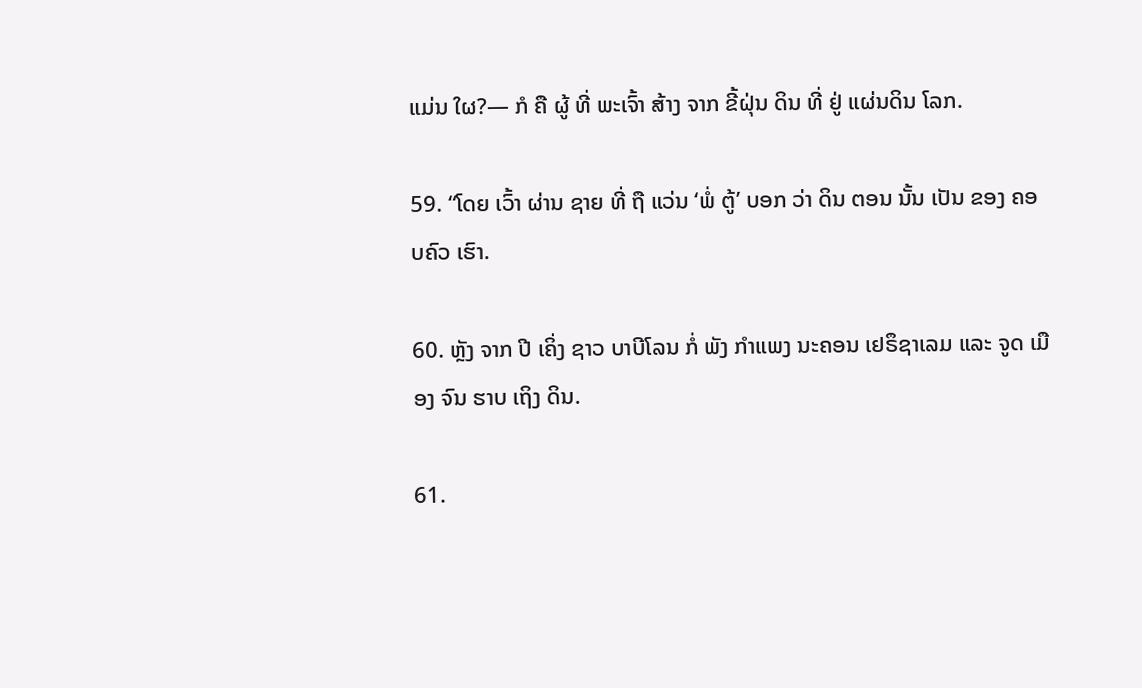ແມ່ນ ໃຜ?— ກໍ ຄື ຜູ້ ທີ່ ພະເຈົ້າ ສ້າງ ຈາກ ຂີ້ຝຸ່ນ ດິນ ທີ່ ຢູ່ ແຜ່ນດິນ ໂລກ.

59. “ໂດຍ ເວົ້າ ຜ່ານ ຊາຍ ທີ່ ຖື ແວ່ນ ‘ພໍ່ ຕູ້’ ບອກ ວ່າ ດິນ ຕອນ ນັ້ນ ເປັນ ຂອງ ຄອບຄົວ ເຮົາ.

60. ຫຼັງ ຈາກ ປີ ເຄິ່ງ ຊາວ ບາບີໂລນ ກໍ່ ພັງ ກໍາແພງ ນະຄອນ ເຢຣຶຊາເລມ ແລະ ຈູດ ເມືອງ ຈົນ ຮາບ ເຖິງ ດິນ.

61.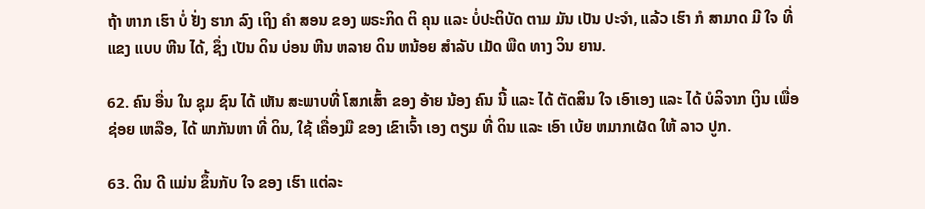ຖ້າ ຫາກ ເຮົາ ບໍ່ ຢັ່ງ ຮາກ ລົງ ເຖິງ ຄໍາ ສອນ ຂອງ ພຣະກິດ ຕິ ຄຸນ ແລະ ບໍ່ປະຕິບັດ ຕາມ ມັນ ເປັນ ປະຈໍາ, ແລ້ວ ເຮົາ ກໍ ສາມາດ ມີ ໃຈ ທີ່ ແຂງ ແບບ ຫີນ ໄດ້, ຊຶ່ງ ເປັນ ດິນ ບ່ອນ ຫີນ ຫລາຍ ດິນ ຫນ້ອຍ ສໍາລັບ ເມັດ ພືດ ທາງ ວິນ ຍານ.

62. ຄົນ ອື່ນ ໃນ ຊຸມ ຊົນ ໄດ້ ເຫັນ ສະພາບທີ່ ໂສກເສົ້າ ຂອງ ອ້າຍ ນ້ອງ ຄົນ ນີ້ ແລະ ໄດ້ ຕັດສິນ ໃຈ ເອົາເອງ ແລະ ໄດ້ ບໍລິຈາກ ເງິນ ເພື່ອ ຊ່ອຍ ເຫລືອ, ໄດ້ ພາກັນຫາ ທີ່ ດິນ, ໃຊ້ ເຄື່ອງມື ຂອງ ເຂົາເຈົ້າ ເອງ ຕຽມ ທີ່ ດິນ ແລະ ເອົາ ເບ້ຍ ຫມາກເຜັດ ໃຫ້ ລາວ ປູກ.

63. ດິນ ດີ ແມ່ນ ຂຶ້ນກັບ ໃຈ ຂອງ ເຮົາ ແຕ່ລະ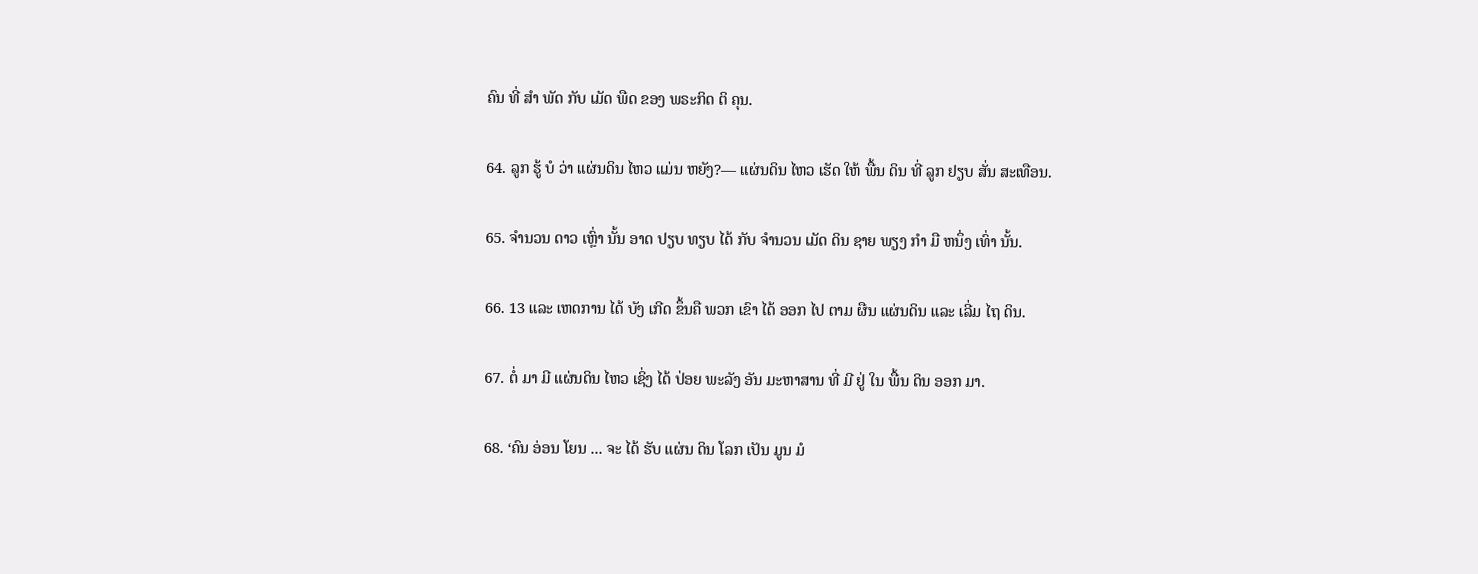ຄົນ ທີ່ ສໍາ ພັດ ກັບ ເມັດ ພືດ ຂອງ ພຣະກິດ ຕິ ຄຸນ.

64. ລູກ ຮູ້ ບໍ ວ່າ ແຜ່ນດິນ ໄຫວ ແມ່ນ ຫຍັງ?— ແຜ່ນດິນ ໄຫວ ເຮັດ ໃຫ້ ພື້ນ ດິນ ທີ່ ລູກ ຢຽບ ສັ່ນ ສະເທືອນ.

65. ຈໍານວນ ດາວ ເຫຼົ່າ ນັ້ນ ອາດ ປຽບ ທຽບ ໄດ້ ກັບ ຈໍານວນ ເມັດ ດິນ ຊາຍ ພຽງ ກໍາ ມື ຫນຶ່ງ ເທົ່າ ນັ້ນ.

66. 13 ແລະ ເຫດການ ໄດ້ ບັງ ເກີດ ຂຶ້ນຄື ພວກ ເຂົາ ໄດ້ ອອກ ໄປ ຕາມ ຜືນ ແຜ່ນດິນ ແລະ ເລີ່ມ ໄຖ ດິນ.

67. ຕໍ່ ມາ ມີ ແຜ່ນດິນ ໄຫວ ເຊິ່ງ ໄດ້ ປ່ອຍ ພະລັງ ອັນ ມະຫາສານ ທີ່ ມີ ຢູ່ ໃນ ພື້ນ ດິນ ອອກ ມາ.

68. ‘ຄົນ ອ່ອນ ໂຍນ ... ຈະ ໄດ້ ຮັບ ແຜ່ນ ດິນ ໂລກ ເປັນ ມູນ ມໍ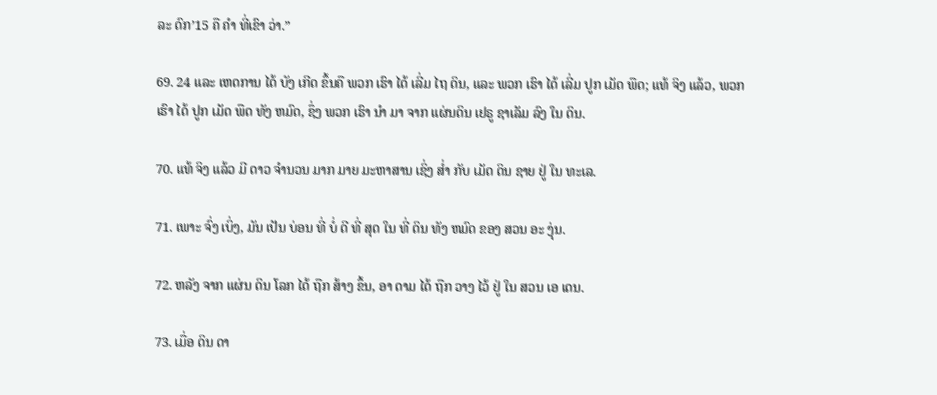ລະ ດົກ’15 ຄື ຄໍາ ທີ່ເຂົາ ວ່າ.”

69. 24 ແລະ ເຫດການ ໄດ້ ບັງ ເກີດ ຂຶ້ນຄື ພວກ ເຮົາ ໄດ້ ເລີ່ມ ໄຖ ດິນ, ແລະ ພວກ ເຮົາ ໄດ້ ເລີ່ມ ປູກ ເມັດ ພືດ; ແທ້ ຈິງ ແລ້ວ, ພວກ ເຮົາ ໄດ້ ປູກ ເມັດ ພືດ ທັງ ຫມົດ, ຊຶ່ງ ພວກ ເຮົາ ນໍາ ມາ ຈາກ ແຜ່ນດິນ ເຢຣູ ຊາເລັມ ລົງ ໃນ ດິນ.

70. ແທ້ ຈິງ ແລ້ວ ມີ ດາວ ຈໍານວນ ມາກ ມາຍ ມະຫາສານ ເຊິ່ງ ສໍ່າ ກັບ ເມັດ ດິນ ຊາຍ ຢູ່ ໃນ ທະເລ.

71. ເພາະ ຈົ່ງ ເບິ່ງ, ມັນ ເປັນ ບ່ອນ ທີ່ ບໍ່ ດີ ທີ່ ສຸດ ໃນ ທີ່ ດິນ ທັງ ຫມົດ ຂອງ ສວນ ອະ ງຸ່ນ.

72. ຫລັງ ຈາກ ແຜ່ນ ດິນ ໂລກ ໄດ້ ຖືກ ສ້າງ ຂຶ້ນ, ອາ ດາມ ໄດ້ ຖືກ ວາງ ໄວ້ ຢູ່ ໃນ ສວນ ເອ ເດນ.

73. ເມື່ອ ດິນ ດາ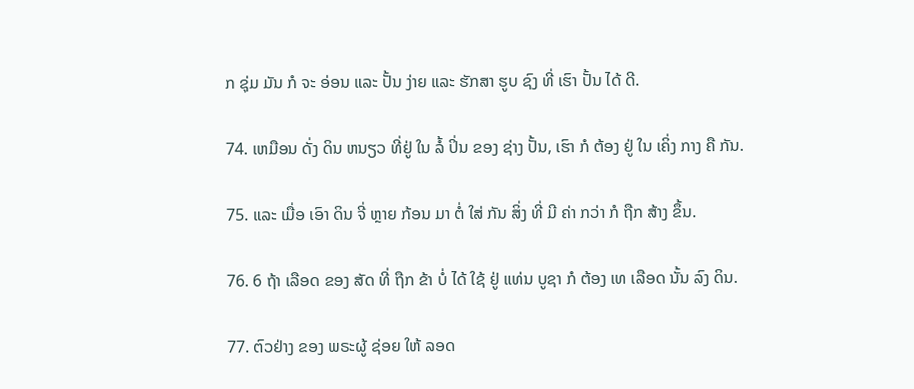ກ ຊຸ່ມ ມັນ ກໍ ຈະ ອ່ອນ ແລະ ປັ້ນ ງ່າຍ ແລະ ຮັກສາ ຮູບ ຊົງ ທີ່ ເຮົາ ປັ້ນ ໄດ້ ດີ.

74. ເຫມືອນ ດັ່ງ ດິນ ຫນຽວ ທີ່ຢູ່ ໃນ ລໍ້ ປິ່ນ ຂອງ ຊ່າງ ປັ້ນ, ເຮົາ ກໍ ຕ້ອງ ຢູ່ ໃນ ເຄິ່ງ ກາງ ຄື ກັນ.

75. ແລະ ເມື່ອ ເອົາ ດິນ ຈີ່ ຫຼາຍ ກ້ອນ ມາ ຕໍ່ ໃສ່ ກັນ ສິ່ງ ທີ່ ມີ ຄ່າ ກວ່າ ກໍ ຖືກ ສ້າງ ຂຶ້ນ.

76. 6 ຖ້າ ເລືອດ ຂອງ ສັດ ທີ່ ຖືກ ຂ້າ ບໍ່ ໄດ້ ໃຊ້ ຢູ່ ແທ່ນ ບູຊາ ກໍ ຕ້ອງ ເທ ເລືອດ ນັ້ນ ລົງ ດິນ.

77. ຕົວຢ່າງ ຂອງ ພຣະຜູ້ ຊ່ອຍ ໃຫ້ ລອດ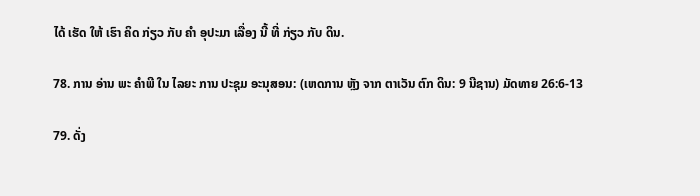ໄດ້ ເຮັດ ໃຫ້ ເຮົາ ຄິດ ກ່ຽວ ກັບ ຄໍາ ອຸປະມາ ເລື່ອງ ນີ້ ທີ່ ກ່ຽວ ກັບ ດິນ.

78. ການ ອ່ານ ພະ ຄໍາພີ ໃນ ໄລຍະ ການ ປະຊຸມ ອະນຸສອນ: (ເຫດການ ຫຼັງ ຈາກ ຕາເວັນ ຕົກ ດິນ: 9 ນີຊານ) ມັດທາຍ 26:6-13

79. ດັ່ງ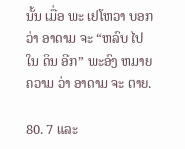ນັ້ນ ເມື່ອ ພະ ເຢໂຫວາ ບອກ ວ່າ ອາດາມ ຈະ “ຫລົບ ໄປ ໃນ ດິນ ອີກ” ພະອົງ ຫມາຍ ຄວາມ ວ່າ ອາດາມ ຈະ ຕາຍ.

80. 7 ແລະ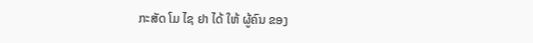ກະສັດ ໂມ ໄຊ ຢາ ໄດ້ ໃຫ້ ຜູ້ຄົນ ຂອງ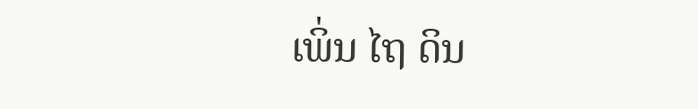ເພິ່ນ ໄຖ ດິນ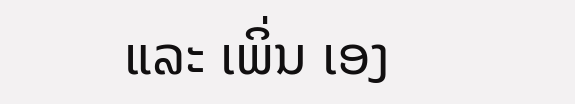ແລະ ເພິ່ນ ເອງ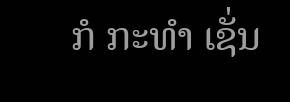ກໍ ກະທໍາ ເຊັ່ນ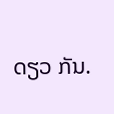ດຽວ ກັນ.